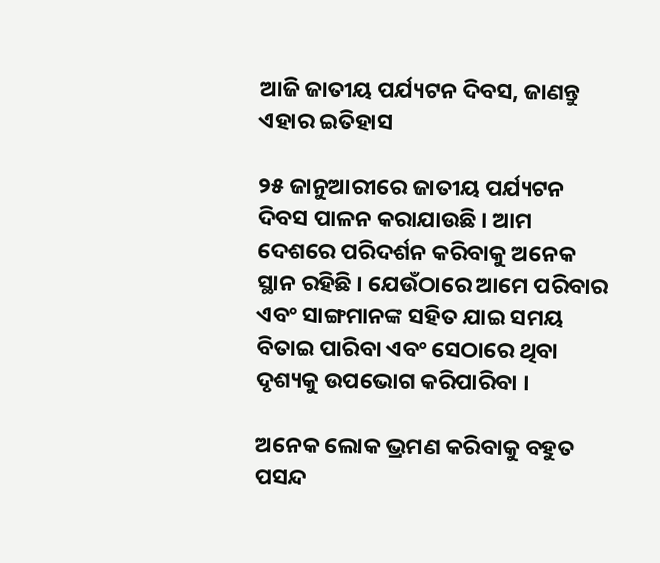ଆଜି ଜାତୀୟ ପର୍ଯ୍ୟଟନ ଦିବସ, ଜାଣନ୍ତୁ ଏହାର ଇତିହାସ

୨୫ ଜାନୁଆରୀରେ ଜାତୀୟ ପର୍ଯ୍ୟଟନ ଦିବସ ପାଳନ କରାଯାଉଛି । ଆମ ଦେଶରେ ପରିଦର୍ଶନ କରିବାକୁ ଅନେକ ସ୍ଥାନ ରହିଛି । ଯେଉଁଠାରେ ଆମେ ପରିବାର ଏବଂ ସାଙ୍ଗମାନଙ୍କ ସହିତ ଯାଇ ସମୟ ବିତାଇ ପାରିବା ଏବଂ ସେଠାରେ ଥିବା ଦୃଶ୍ୟକୁ ଉପଭୋଗ କରିପାରିବା ।

ଅନେକ ଲୋକ ଭ୍ରମଣ କରିବାକୁ ବହୁତ ପସନ୍ଦ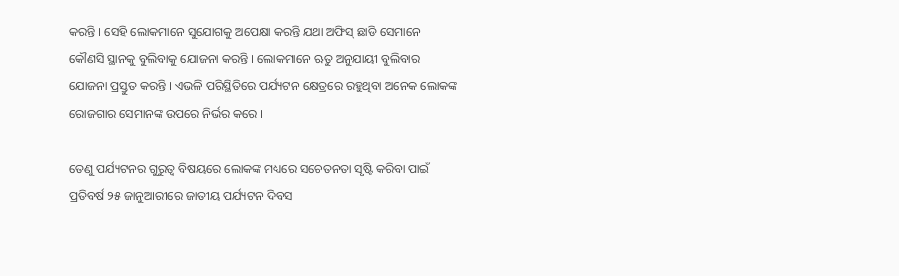କରନ୍ତି । ସେହି ଲୋକମାନେ ସୁଯୋଗକୁ ଅପେକ୍ଷା କରନ୍ତି ଯଥା ଅଫିସ୍ ଛାଡି ସେମାନେ କୌଣସି ସ୍ଥାନକୁ ବୁଲିବାକୁ ଯୋଜନା କରନ୍ତି । ଲୋକମାନେ ଋତୁ ଅନୁଯାୟୀ ବୁଲିବାର ଯୋଜନା ପ୍ରସ୍ତୁତ କରନ୍ତି । ଏଭଳି ପରିସ୍ଥିତିରେ ପର୍ଯ୍ୟଟନ କ୍ଷେତ୍ରରେ ରହୁଥିବା ଅନେକ ଲୋକଙ୍କ ରୋଜଗାର ସେମାନଙ୍କ ଉପରେ ନିର୍ଭର କରେ ।

ତେଣୁ ପର୍ଯ୍ୟଟନର ଗୁରୁତ୍ୱ ବିଷୟରେ ଲୋକଙ୍କ ମଧ୍ୟରେ ସଚେତନତା ସୃଷ୍ଟି କରିବା ପାଇଁ ପ୍ରତିବର୍ଷ ୨୫ ଜାନୁଆରୀରେ ଜାତୀୟ ପର୍ଯ୍ୟଟନ ଦିବସ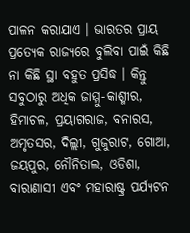ପାଳନ କରାଯାଏ । ଭାରତର ପ୍ରାୟ ପ୍ରତ୍ୟେକ ରାଜ୍ୟରେ ବୁଲିବା ପାଇଁ କିଛି ନା କିଛି ସ୍ଥା ବହୁତ ପ୍ରସିଦ୍ଧ । କିନ୍ତୁ ସବୁଠାରୁ ଅଧିକ ଜାମ୍ମୁ-କାଶ୍ମୀର, ହିମାଚଳ, ପ୍ରୟାଗରାଜ, ବନାରସ, ଅମୃତସର, ଦିଲ୍ଲୀ, ଗୁଜୁରାଟ, ଗୋଆ, ଜୟପୁର, ନୌନିତାଲ, ଓଡିଶା, ବାରାଣାସୀ ଏବଂ ମହାରାଷ୍ଟ୍ର ପର୍ଯ୍ୟଟନ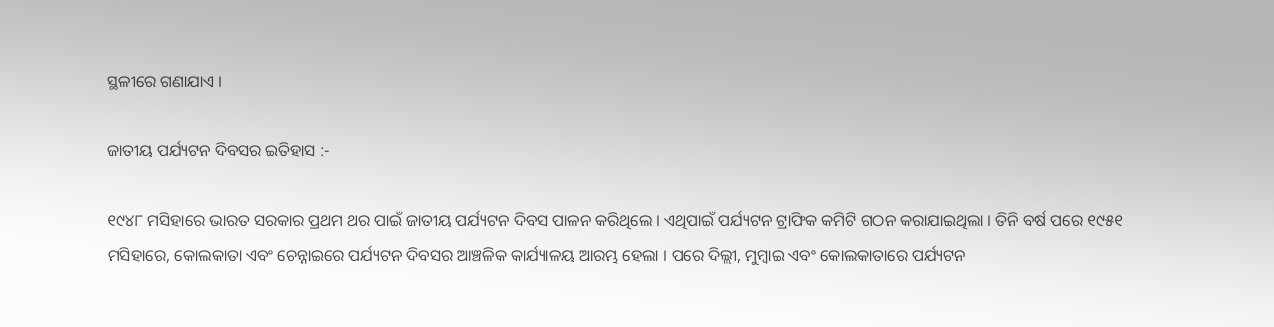ସ୍ଥଳୀରେ ଗଣାଯାଏ ।

ଜାତୀୟ ପର୍ଯ୍ୟଟନ ଦିବସର ଇତିହାସ :-

୧୯୪୮ ମସିହାରେ ଭାରତ ସରକାର ପ୍ରଥମ ଥର ପାଇଁ ଜାତୀୟ ପର୍ଯ୍ୟଟନ ଦିବସ ପାଳନ କରିଥିଲେ । ଏଥିପାଇଁ ପର୍ଯ୍ୟଟନ ଟ୍ରାଫିକ କମିଟି ଗଠନ କରାଯାଇଥିଲା । ତିନି ବର୍ଷ ପରେ ୧୯୫୧ ମସିହାରେ, କୋଲକାତା ଏବଂ ଚେନ୍ନାଇରେ ପର୍ଯ୍ୟଟନ ଦିବସର ଆଞ୍ଚଳିକ କାର୍ଯ୍ୟାଳୟ ଆରମ୍ଭ ହେଲା । ପରେ ଦିଲ୍ଲୀ, ମୁମ୍ବାଇ ଏବଂ କୋଲକାତାରେ ପର୍ଯ୍ୟଟନ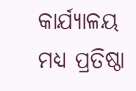କାର୍ଯ୍ୟାଳୟ ମଧ୍ୟ ପ୍ରତିଷ୍ଠା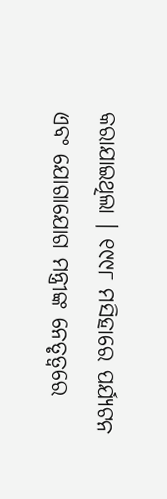କରାଯାଇଥିଲା । ୧୯୯୮ ମସିହାରେ ପର୍ଯ୍ୟଟନ ଏବଂ ଯୋଗାଯୋଗ ମନ୍ତ୍ରୀଙ୍କ ନେତୃତ୍ୱରେ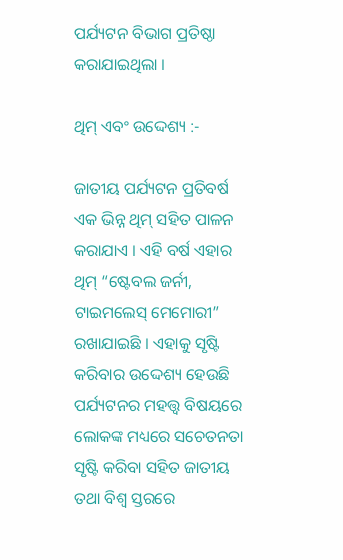ପର୍ଯ୍ୟଟନ ବିଭାଗ ପ୍ରତିଷ୍ଠା କରାଯାଇଥିଲା ।

ଥିମ୍ ଏବଂ ଉଦ୍ଦେଶ୍ୟ :-

ଜାତୀୟ ପର୍ଯ୍ୟଟନ ପ୍ରତିବର୍ଷ ଏକ ଭିନ୍ନ ଥିମ୍ ସହିତ ପାଳନ କରାଯାଏ । ଏହି ବର୍ଷ ଏହାର ଥିମ୍ “ଷ୍ଟେବଲ ଜର୍ନୀ, ଟାଇମଲେସ୍ ମେମୋରୀ” ରଖାଯାଇଛି । ଏହାକୁ ସୃଷ୍ଟି କରିବାର ଉଦ୍ଦେଶ୍ୟ ହେଉଛି ପର୍ଯ୍ୟଟନର ମହତ୍ତ୍ୱ ବିଷୟରେ ଲୋକଙ୍କ ମଧ୍ୟରେ ସଚେତନତା ସୃଷ୍ଟି କରିବା ସହିତ ଜାତୀୟ ତଥା ବିଶ୍ୱ ସ୍ତରରେ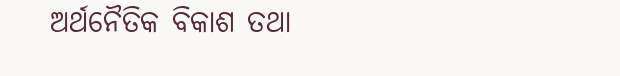ଅର୍ଥନୈତିକ ବିକାଶ ତଥା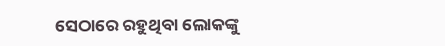ସେଠାରେ ରହୁଥିବା ଲୋକଙ୍କୁ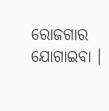ରୋଜଗାର ଯୋଗାଇବା ।